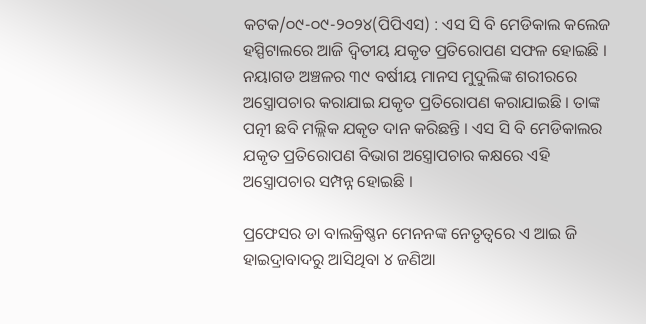କଟକ/୦୯-୦୯-୨୦୨୪(ପିପିଏସ) : ଏସ ସି ବି ମେଡିକାଲ କଲେଜ ହସ୍ପିଟାଲରେ ଆଜି ଦ୍ଵିତୀୟ ଯକୃତ ପ୍ରତିରୋପଣ ସଫଳ ହୋଇଛି । ନୟାଗଡ ଅଞ୍ଚଳର ୩୯ ବର୍ଷୀୟ ମାନସ ମୁଦୁଲିଙ୍କ ଶରୀରରେ ଅସ୍ତ୍ରୋପଚାର କରାଯାଇ ଯକୃତ ପ୍ରତିରୋପଣ କରାଯାଇଛି । ତାଙ୍କ ପତ୍ନୀ ଛବି ମଲ୍ଲିକ ଯକୃତ ଦାନ କରିଛନ୍ତି । ଏସ ସି ବି ମେଡିକାଲର ଯକୃତ ପ୍ରତିରୋପଣ ବିଭାଗ ଅସ୍ତ୍ରୋପଚାର କକ୍ଷରେ ଏହି ଅସ୍ତ୍ରୋପଚାର ସମ୍ପନ୍ନ ହୋଇଛି ।

ପ୍ରଫେସର ଡା ବାଲକ୍ରିଷ୍ଣନ ମେନନଙ୍କ ନେତୃତ୍ୱରେ ଏ ଆଇ ଜି ହାଇଦ୍ରାବାଦରୁ ଆସିଥିବା ୪ ଜଣିଆ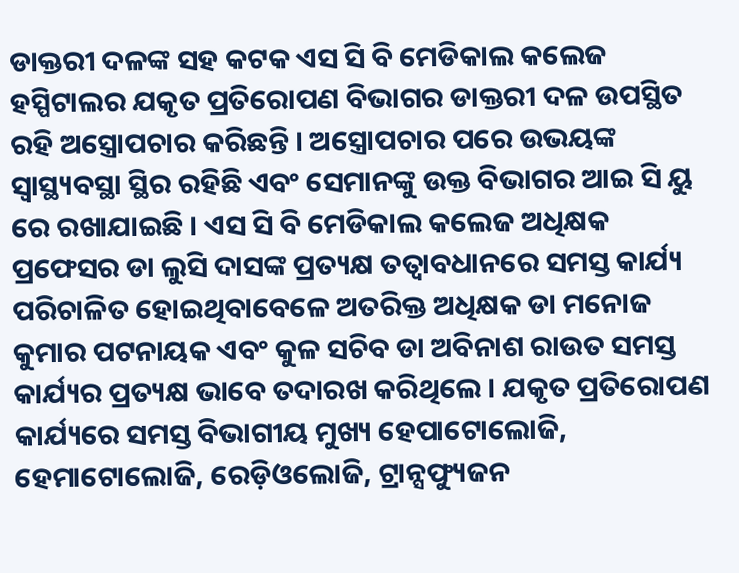ଡାକ୍ତରୀ ଦଳଙ୍କ ସହ କଟକ ଏସ ସି ବି ମେଡିକାଲ କଲେଜ ହସ୍ପିଟାଲର ଯକୃତ ପ୍ରତିରୋପଣ ବିଭାଗର ଡାକ୍ତରୀ ଦଳ ଉପସ୍ଥିତ ରହି ଅସ୍ତ୍ରୋପଚାର କରିଛନ୍ତି । ଅସ୍ତ୍ରୋପଚାର ପରେ ଉଭୟଙ୍କ ସ୍ୱାସ୍ଥ୍ୟବସ୍ଥା ସ୍ଥିର ରହିଛି ଏବଂ ସେମାନଙ୍କୁ ଉକ୍ତ ବିଭାଗର ଆଇ ସି ୟୁ ରେ ରଖାଯାଇଛି । ଏସ ସି ବି ମେଡିକାଲ କଲେଜ ଅଧିକ୍ଷକ ପ୍ରଫେସର ଡା ଲୁସି ଦାସଙ୍କ ପ୍ରତ୍ୟକ୍ଷ ତତ୍ୱାବଧାନରେ ସମସ୍ତ କାର୍ଯ୍ୟ ପରିଚାଳିତ ହୋଇଥିବାବେଳେ ଅତରିକ୍ତ ଅଧିକ୍ଷକ ଡା ମନୋଜ କୁମାର ପଟନାୟକ ଏବଂ କୁଳ ସଚିବ ଡା ଅବିନାଶ ରାଉତ ସମସ୍ତ କାର୍ଯ୍ୟର ପ୍ରତ୍ୟକ୍ଷ ଭାବେ ତଦାରଖ କରିଥିଲେ । ଯକୃତ ପ୍ରତିରୋପଣ କାର୍ଯ୍ୟରେ ସମସ୍ତ ବିଭାଗୀୟ ମୁଖ୍ୟ ହେପାଟୋଲୋଜି, ହେମାଟୋଲୋଜି, ରେଡ଼ିଓଲୋଜି, ଟ୍ରାନ୍ସଫ୍ୟୁଜନ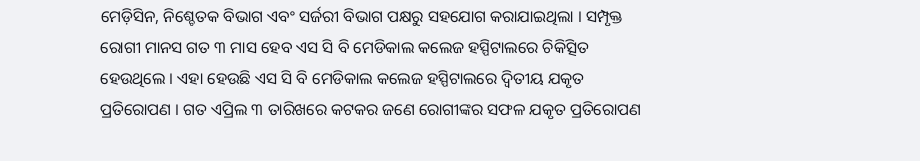ମେଡ଼ିସିନ, ନିଶ୍ଚେତକ ବିଭାଗ ଏବଂ ସର୍ଜରୀ ବିଭାଗ ପକ୍ଷରୁ ସହଯୋଗ କରାଯାଇଥିଲା । ସମ୍ପୃକ୍ତ ରୋଗୀ ମାନସ ଗତ ୩ ମାସ ହେବ ଏସ ସି ବି ମେଡିକାଲ କଲେଜ ହସ୍ପିଟାଲରେ ଚିକିତ୍ସିତ ହେଉଥିଲେ । ଏହା ହେଉଛି ଏସ ସି ବି ମେଡିକାଲ କଲେଜ ହସ୍ପିଟାଲରେ ଦ୍ଵିତୀୟ ଯକୃତ ପ୍ରତିରୋପଣ । ଗତ ଏପ୍ରିଲ ୩ ତାରିଖରେ କଟକର ଜଣେ ରୋଗୀଙ୍କର ସଫଳ ଯକୃତ ପ୍ରତିରୋପଣ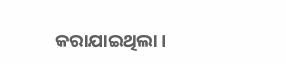କରାଯାଇଥିଲା ।